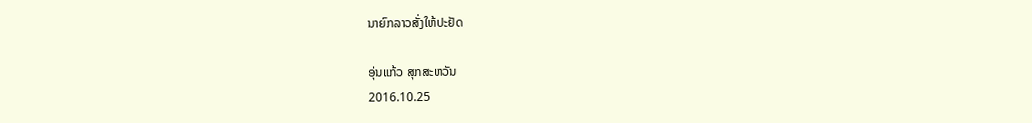ນາຍົກລາວສັ່ງໃຫ້ປະຢັດ

ອຸ່ນແກ້ວ ສຸກສະຫວັນ
2016.10.25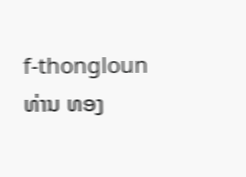f-thongloun ທ່ານ ທອງ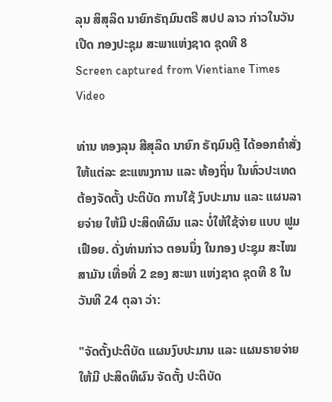ລຸນ ສິສຸລິດ ນາຍົກຣັຖມົນຕຣີ ສປປ ລາວ ກ່າວໃນວັນເປີດ ກອງປະຊຸມ ສະພາແຫ່ງຊາດ ຊຸດທີ 8
Screen captured from Vientiane Times Video

ທ່ານ ທອງລຸນ ສີສຸລິດ ນາຍົກ ຣັຖມົນຕຼີ ໄດ້ອອກຄຳສັ່ງ ໃຫ້ແຕ່ລະ ຂະແໜງການ ແລະ ທ້ອງຖິ່ນ ໃນທົ່ວປະເທດ ຕ້ອງຈັດຕັ້ງ ປະຕິບັດ ການໃຊ້ ງົບປະມານ ແລະ ແຜນລາຍຈ່າຍ ໃຫ້ມີ ປະສິດທິຜົນ ແລະ ບໍ່ໃຫ້ໃຊ້ຈ່າຍ ແບບ ຟູມເຟືອຍ. ດັ່ງທ່ານກ່າວ ຕອນນຶ່ງ ໃນກອງ ປະຊຸມ ສະໄໝສາມັນ ເທື່ອທີ່ 2 ຂອງ ສະພາ ແຫ່ງຊາດ ຊຸດທີ 8 ໃນ ວັນທີ 24 ຕຸລາ ວ່າ:

"ຈັດຕັ້ງປະຕິບັດ ແຜນງົບປະມານ ແລະ ແຜນຣາຍຈ່າຍ ໃຫ້ມີ ປະສິດທິຜົນ ຈັດຕັ້ງ ປະຕິບັດ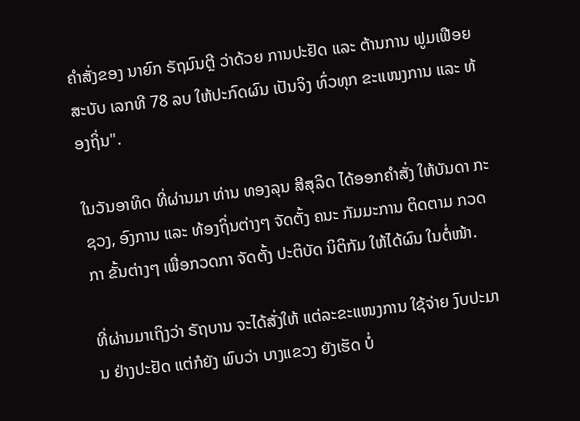ຄຳສັ່ງຂອງ ນາຍົກ ຣັຖມົນຕຼີ ວ່າດ້ວຍ ການປະຢັດ ແລະ ຕ້ານການ ຟູມເຟືອຍ ສະບັບ ເລກທີ 78 ລບ ໃຫ້ປະກົດຜົນ ເປັນຈິງ ທົ່ວທຸກ ຂະແໜງການ ແລະ ທ້ອງຖິ່ນ".

ໃນວັນອາທິດ ທີ່ຜ່ານມາ ທ່ານ ທອງລຸນ ສີສຸລິດ ໄດ້ອອກຄຳສັ່ງ ໃຫ້ບັນດາ ກະຊວງ, ອົງການ ແລະ ທ້ອງຖິ່ນຕ່າງໆ ຈັດຕັ້ງ ຄນະ ກັມມະການ ຕິດຕາມ ກວດກາ ຂັ້ນຕ່າງໆ ເພື່ອກວດກາ ຈັດຕັ້ງ ປະຕິບັດ ນິຕິກັມ ໃຫ້ໄດ້ຜົນ ໃນຕໍ່ໜ້າ.

ທີ່ຜ່ານມາເຖິງວ່າ ຣັຖບານ ຈະໄດ້ສັ່ງໃຫ້ ແຕ່ລະຂະແໜງການ ໃຊ້ຈ່າຍ ງົບປະມານ ຢ່າງປະຢັດ ແຕ່ກໍຍັງ ພົບວ່າ ບາງແຂວງ ຍັງເຮັດ ບໍ່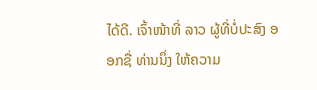ໄດ້ດີ. ເຈົ້າໜ້າທີ່ ລາວ ຜູ້ທີ່ບໍ່ປະສົງ ອອກຊື່ ທ່ານນຶ່ງ ໃຫ້ຄວາມ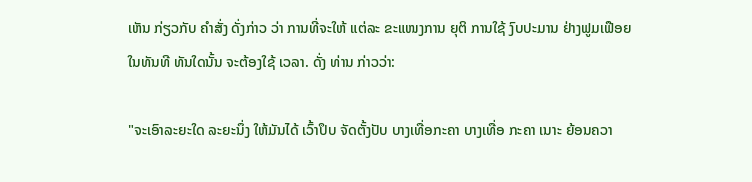ເຫັນ ກ່ຽວກັບ ຄຳສັ່ງ ດັ່ງກ່າວ ວ່າ ການທີ່ຈະໃຫ້ ແຕ່ລະ ຂະແໜງການ ຍຸຕິ ການໃຊ້ ງົບປະມານ ຢ່າງຟູມເຟືອຍ ໃນທັນທີ ທັນໃດນັ້ນ ຈະຕ້ອງໃຊ້ ເວລາ. ດັ່ງ ທ່ານ ກ່າວວ່າ:

"ຈະເອົາລະຍະໃດ ລະຍະນຶ່ງ ໃຫ້ມັນໄດ້ ເວົ້າປຶບ ຈັດຕັ້ງປັບ ບາງເທື່ອກະຄາ ບາງເທື່ອ ກະຄາ ເນາະ ຍ້ອນຄວາ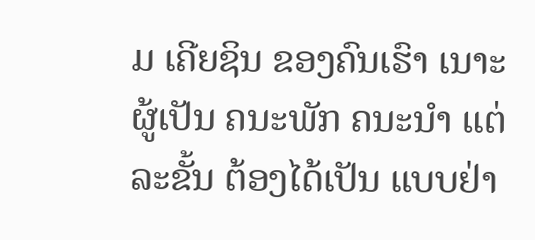ມ ເຄີຍຊິນ ຂອງຄົນເຮົາ ເນາະ ຜູ້ເປັນ ຄນະພັກ ຄນະນຳ ແຕ່ລະຂັ້ນ ຕ້ອງໄດ້ເປັນ ແບບຢ່າ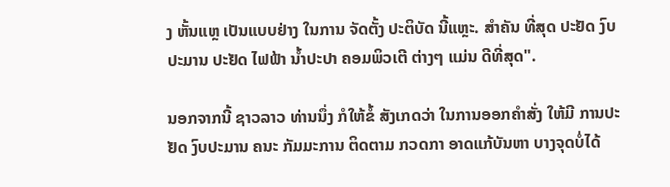ງ ຫັ້ນແຫຼ ເປັນແບບຢ່າງ ໃນການ ຈັດຕັ້ງ ປະຕິບັດ ນີ້ແຫຼະ. ສຳຄັນ ທີ່ສຸດ ປະຢັດ ງົບປະມານ ປະຢັດ ໄຟຟ້າ ນ້ຳປະປາ ຄອມພິວເຕີ ຕ່າງໆ ແມ່ນ ດີທີ່ສຸດ".

ນອກຈາກນີ້ ຊາວລາວ ທ່ານນຶ່ງ ກໍໃຫ້ຂໍ້ ສັງເກດວ່າ ໃນການອອກຄຳສັ່ງ ໃຫ້ມີ ການປະຢັດ ງົບປະມານ ຄນະ ກັມມະການ ຕິດຕາມ ກວດກາ ອາດແກ້ບັນຫາ ບາງຈຸດບໍ່ໄດ້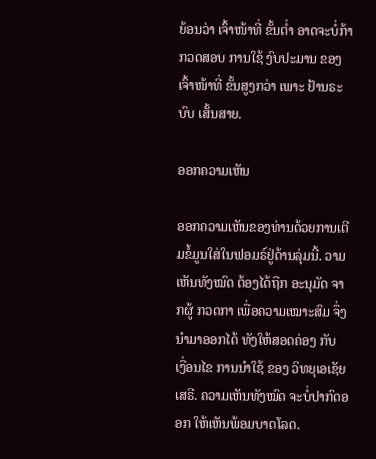ຍ້ອນວ່າ ເຈົ້າໜ້າທີ່ ຂັ້ນຕ່ຳ ອາດຈະບໍ່ກ້າ ກວດສອບ ການໃຊ້ ງົບປະມານ ຂອງ ເຈົ້າໜ້າທີ່ ຂັ້ນສູງກວ່າ ເພາະ ຢ້ານຣະບົບ ເສັ້ນສາຍ.

ອອກຄວາມເຫັນ

ອອກຄວາມເຫັນຂອງທ່ານດ້ວຍການເຕີມຂໍ້ມູນໃສ່ໃນຟອມຣ໌ຢູ່ດ້ານລຸ່ມນີ້. ວາມເຫັນທັງໝົດ ຕ້ອງໄດ້ຖືກ ອະນຸມັດ ຈາກຜູ້ ກວດກາ ເພື່ອຄວາມເໝາະສົມ ຈຶ່ງນໍາມາອອກໄດ້ ທັງໃຫ້ສອດຄ່ອງ ກັບ ເງື່ອນໄຂ ການນຳໃຊ້ ຂອງ ວິທຍຸເອເຊັຍເສຣີ. ຄວາມເຫັນທັງໝົດ ຈະບໍ່ປາກົດອອກ ໃຫ້ເຫັນພ້ອມບາດໂລດ.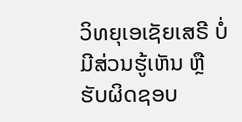ວິທຍຸເອເຊັຍເສຣີ ບໍ່ມີສ່ວນຮູ້ເຫັນ ຫຼືຮັບຜິດຊອບ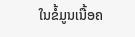ໃນຂໍ້ມູນເນື້ອຄ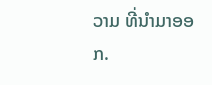ວາມ ທີ່ນໍາມາອອກ.